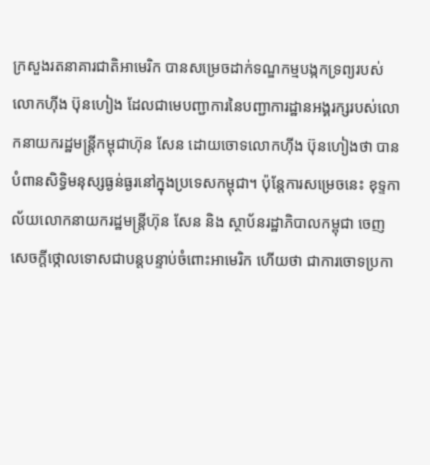ក្រសួងរតនាគារជាតិអាមេរិក បានសម្រេចដាក់ទណ្ឌកម្មបង្កកទ្រព្យរបស់លោកហ៊ីង ប៊ុនហៀង ដែលជាមេបញ្ជាការនៃបញ្ជាការដ្ឋានអង្គរក្សរបស់លោកនាយករដ្ឋមន្ត្រីកម្ពុជាហ៊ុន សែន ដោយចោទលោកហ៊ីង ប៊ុនហៀងថា បានបំពានសិទ្ធិមនុស្សធ្ងន់ធ្ងរនៅក្នុងប្រទេសកម្ពុជា។ ប៉ុន្តែការសម្រេចនេះ ខុទ្ទកាល័យលោកនាយករដ្ឋមន្ត្រីហ៊ុន សែន និង ស្ថាប័នរដ្ឋាភិបាលកម្ពុជា ចេញសេចក្តីថ្កោលទោសជាបន្តបន្ទាប់ចំពោះអាមេរិក ហើយថា ជាការចោទប្រកា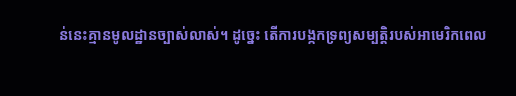ន់នេះគ្មានមូលដ្ឋានច្បាស់លាស់។ ដូច្នេះ តើការបង្កកទ្រព្យសម្បត្តិរបស់អាមេរិកពេល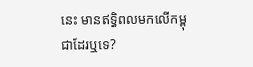នេះ មានឥទ្ធិពលមកលើកម្ពុជាដែរឬទេ?